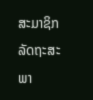ສະມາຊິກລັດຖະສະພາ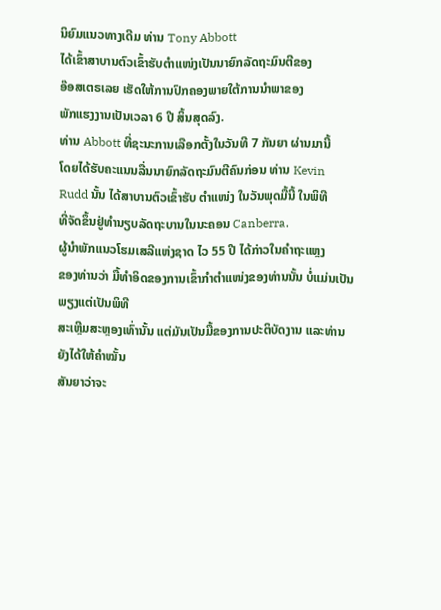ນິຍົມແນວທາງເດີມ ທ່ານ Tony Abbott
ໄດ້ເຂົ້າສາບານຕົວເຂົ້າຮັບຕຳແໜ່ງເປັນນາຍົກລັດຖະມົນຕີຂອງ
ອ໊ອສເຕຣເລຍ ເຮັດໃຫ້ການປົກຄອງພາຍໃຕ້ການນຳພາຂອງ
ພັກແຮງງານເປັນເວລາ 6 ປີ ສິ້ນສຸດລົງ.
ທ່ານ Abbott ທີ່ຊະນະການເລືອກຕັ້ງໃນວັນທີ 7 ກັນຍາ ຜ່ານມານີ້
ໂດຍໄດ້ຮັບຄະແນນລື່ນນາຍົກລັດຖະມົນຕີຄົນກ່ອນ ທ່ານ Kevin
Rudd ນັ້ນ ໄດ້ສາບານຕົວເຂົ້າຮັບ ຕໍາແໜ່ງ ໃນວັນພຸດມື້ນີ້ ໃນພິທີ
ທີ່ຈັດຂຶ້ນຢູ່ທໍານຽບລັດຖະບານໃນນະຄອນ Canberra.
ຜູ້ນຳພັກແນວໂຮມເສລີແຫ່ງຊາດ ໄວ 55 ປີ ໄດ້ກ່າວໃນຄຳຖະແຫຼງ
ຂອງທ່ານວ່າ ມື້ທໍາອິດຂອງການເຂົ້າກໍາຕໍາແໜ່ງຂອງທ່ານນັ້ນ ບໍ່ແມ່ນເປັນພຽງແຕ່ເປັນພິທີ
ສະເຫຼີມສະຫຼອງເທົ່ານັ້ນ ແຕ່ມັນເປັນມື້ຂອງການປະຕິບັດງານ ແລະທ່ານຍັງໄດ້ໃຫ້ຄໍາໝັ້ນ
ສັນຍາວ່າຈະ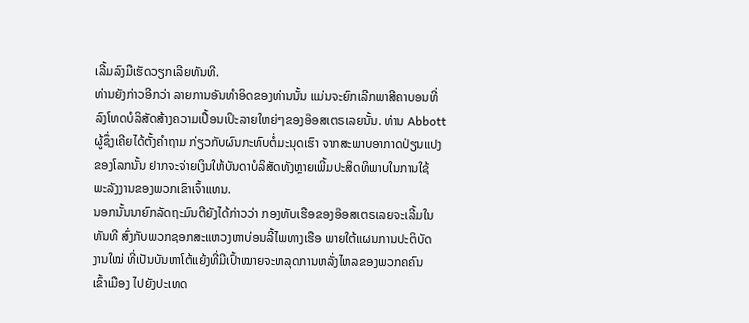ເລີ້ມລົງມືເຮັດວຽກເລີຍທັນທີ.
ທ່ານຍັງກ່າວອີກວ່າ ລາຍການອັນທໍາອິດຂອງທ່ານນັ້ນ ແມ່ນຈະຍົກເລີກພາສີຄາບອນທີ່
ລົງໂທດບໍລິສັດສ້າງຄວາມເປື້ອນເປິະລາຍໃຫຍ່ໆຂອງອ໊ອສເຕຣເລຍນັ້ນ. ທ່ານ Abbott
ຜູ້ຊຶ່ງເຄີຍໄດ້ຕັ້ງຄໍາຖາມ ກ່ຽວກັບຜົນກະທົບຕໍ່ມະນຸດເຮົາ ຈາກສະພາບອາກາດປ່ຽນແປງ
ຂອງໂລກນັ້ນ ຢາກຈະຈ່າຍເງິນໃຫ້ບັນດາບໍລິສັດທັງຫຼາຍເພີ້ມປະສິດທິພາບໃນການໃຊ້
ພະລັງງານຂອງພວກເຂົາເຈົ້າແທນ.
ນອກນັ້ນນາຍົກລັດຖະມົນຕີຍັງໄດ້ກ່າວວ່າ ກອງທັບເຮືອຂອງອ໊ອສເຕຣເລຍຈະເລີ້ມໃນ
ທັນທີ ສົ່ງກັບພວກຊອກສະແຫວງຫາບ່ອນລີ້ໄພທາງເຮືອ ພາຍໃຕ້ແຜນການປະຕິບັດ
ງານໃໝ່ ທີ່ເປັນບັນຫາໂຕ້ແຍ້ງທີ່ມີເປົ້າໝາຍຈະຫລຸດການຫລັ່ງໄຫລຂອງພວກຄຄົນ
ເຂົ້າເມືອງ ໄປຍັງປະເທດ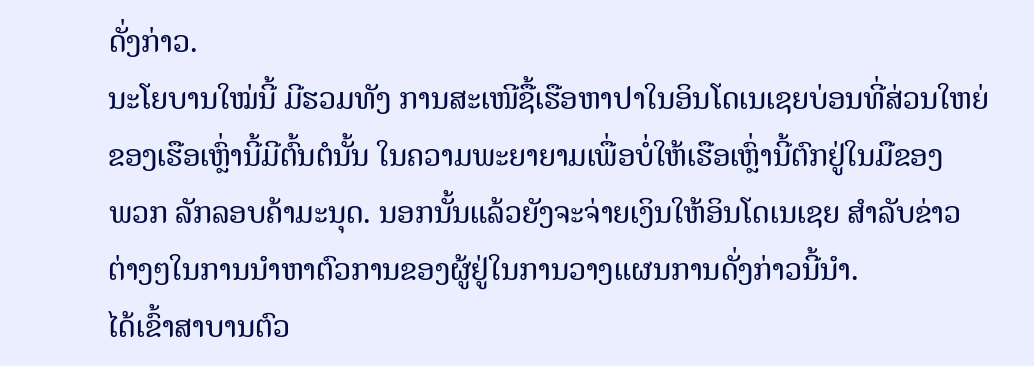ດັ່ງກ່າວ.
ນະໂຍບານໃໝ່ນີ້ ມີຮວມທັງ ການສະເໜີຊື້ເຮືອຫາປາໃນອິນໂດເນເຊຍບ່ອນທີ່ສ່ວນໃຫຍ່
ຂອງເຮືອເຫຼົ່ານີ້ມີຕົ້ນຕໍນັ້ນ ໃນຄວາມພະຍາຍາມເພື່ອບໍ່ໃຫ້ເຮືອເຫຼົ່ານີ້ຕົກຢູ່ໃນມືຂອງ
ພວກ ລັກລອບຄ້າມະນຸດ. ນອກນັ້ນແລ້ວຍັງຈະຈ່າຍເງິນໃຫ້ອິນໂດເນເຊຍ ສຳລັບຂ່າວ
ຕ່າງໆໃນການນໍາຫາຕົວການຂອງຜູ້ຢູ່ໃນການວາງແຜນການດັ່ງກ່າວນີ້ນໍາ.
ໄດ້ເຂົ້າສາບານຕົວ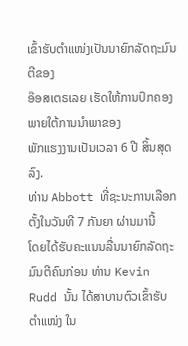ເຂົ້າຮັບຕຳແໜ່ງເປັນນາຍົກລັດຖະມົນຕີຂອງ
ອ໊ອສເຕຣເລຍ ເຮັດໃຫ້ການປົກຄອງພາຍໃຕ້ການນຳພາຂອງ
ພັກແຮງງານເປັນເວລາ 6 ປີ ສິ້ນສຸດລົງ.
ທ່ານ Abbott ທີ່ຊະນະການເລືອກຕັ້ງໃນວັນທີ 7 ກັນຍາ ຜ່ານມານີ້
ໂດຍໄດ້ຮັບຄະແນນລື່ນນາຍົກລັດຖະມົນຕີຄົນກ່ອນ ທ່ານ Kevin
Rudd ນັ້ນ ໄດ້ສາບານຕົວເຂົ້າຮັບ ຕໍາແໜ່ງ ໃນ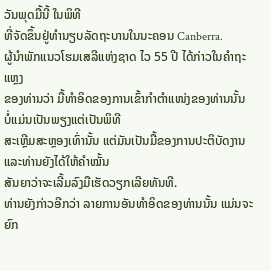ວັນພຸດມື້ນີ້ ໃນພິທີ
ທີ່ຈັດຂຶ້ນຢູ່ທໍານຽບລັດຖະບານໃນນະຄອນ Canberra.
ຜູ້ນຳພັກແນວໂຮມເສລີແຫ່ງຊາດ ໄວ 55 ປີ ໄດ້ກ່າວໃນຄຳຖະແຫຼງ
ຂອງທ່ານວ່າ ມື້ທໍາອິດຂອງການເຂົ້າກໍາຕໍາແໜ່ງຂອງທ່ານນັ້ນ ບໍ່ແມ່ນເປັນພຽງແຕ່ເປັນພິທີ
ສະເຫຼີມສະຫຼອງເທົ່ານັ້ນ ແຕ່ມັນເປັນມື້ຂອງການປະຕິບັດງານ ແລະທ່ານຍັງໄດ້ໃຫ້ຄໍາໝັ້ນ
ສັນຍາວ່າຈະເລີ້ມລົງມືເຮັດວຽກເລີຍທັນທີ.
ທ່ານຍັງກ່າວອີກວ່າ ລາຍການອັນທໍາອິດຂອງທ່ານນັ້ນ ແມ່ນຈະຍົກ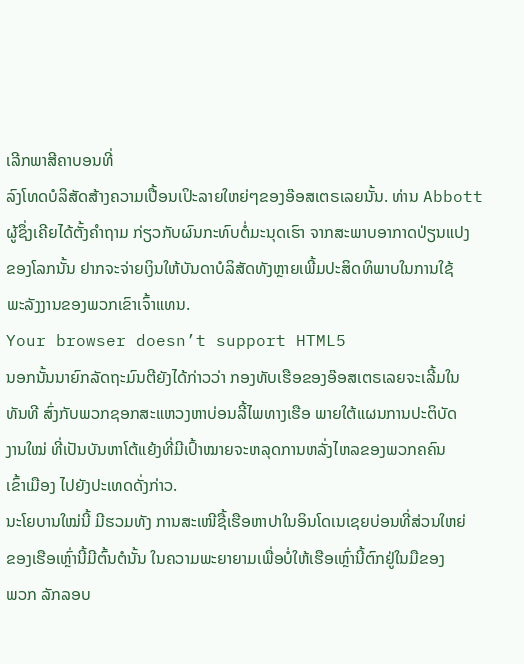ເລີກພາສີຄາບອນທີ່
ລົງໂທດບໍລິສັດສ້າງຄວາມເປື້ອນເປິະລາຍໃຫຍ່ໆຂອງອ໊ອສເຕຣເລຍນັ້ນ. ທ່ານ Abbott
ຜູ້ຊຶ່ງເຄີຍໄດ້ຕັ້ງຄໍາຖາມ ກ່ຽວກັບຜົນກະທົບຕໍ່ມະນຸດເຮົາ ຈາກສະພາບອາກາດປ່ຽນແປງ
ຂອງໂລກນັ້ນ ຢາກຈະຈ່າຍເງິນໃຫ້ບັນດາບໍລິສັດທັງຫຼາຍເພີ້ມປະສິດທິພາບໃນການໃຊ້
ພະລັງງານຂອງພວກເຂົາເຈົ້າແທນ.
Your browser doesn’t support HTML5
ນອກນັ້ນນາຍົກລັດຖະມົນຕີຍັງໄດ້ກ່າວວ່າ ກອງທັບເຮືອຂອງອ໊ອສເຕຣເລຍຈະເລີ້ມໃນ
ທັນທີ ສົ່ງກັບພວກຊອກສະແຫວງຫາບ່ອນລີ້ໄພທາງເຮືອ ພາຍໃຕ້ແຜນການປະຕິບັດ
ງານໃໝ່ ທີ່ເປັນບັນຫາໂຕ້ແຍ້ງທີ່ມີເປົ້າໝາຍຈະຫລຸດການຫລັ່ງໄຫລຂອງພວກຄຄົນ
ເຂົ້າເມືອງ ໄປຍັງປະເທດດັ່ງກ່າວ.
ນະໂຍບານໃໝ່ນີ້ ມີຮວມທັງ ການສະເໜີຊື້ເຮືອຫາປາໃນອິນໂດເນເຊຍບ່ອນທີ່ສ່ວນໃຫຍ່
ຂອງເຮືອເຫຼົ່ານີ້ມີຕົ້ນຕໍນັ້ນ ໃນຄວາມພະຍາຍາມເພື່ອບໍ່ໃຫ້ເຮືອເຫຼົ່ານີ້ຕົກຢູ່ໃນມືຂອງ
ພວກ ລັກລອບ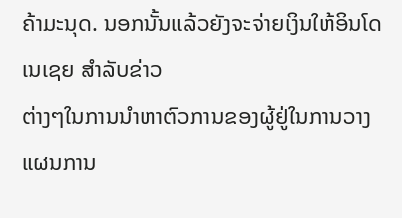ຄ້າມະນຸດ. ນອກນັ້ນແລ້ວຍັງຈະຈ່າຍເງິນໃຫ້ອິນໂດເນເຊຍ ສຳລັບຂ່າວ
ຕ່າງໆໃນການນໍາຫາຕົວການຂອງຜູ້ຢູ່ໃນການວາງແຜນການ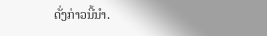ດັ່ງກ່າວນີ້ນໍາ.